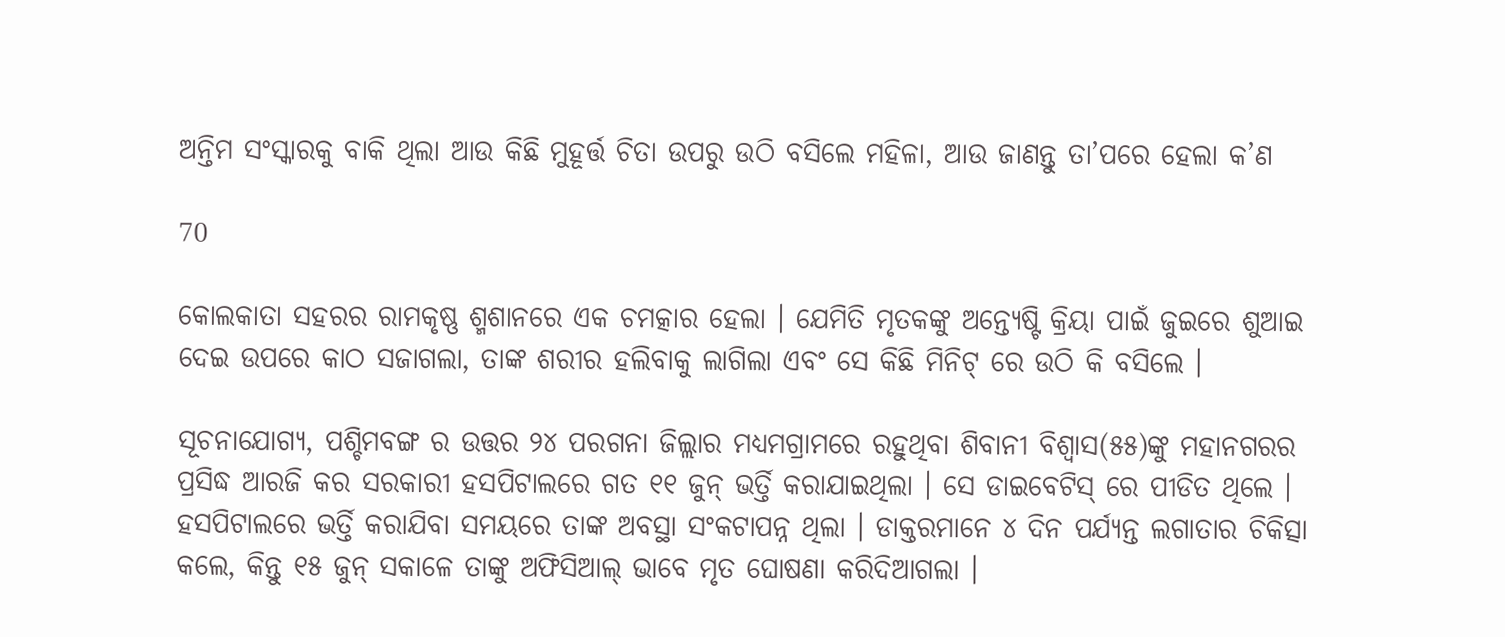ଅନ୍ତିମ ସଂସ୍କାରକୁ ବାକି ଥିଲା ଆଉ କିଛି ମୁହୂର୍ତ୍ତ ଚିତା ଉପରୁ ଉଠି ବସିଲେ ମହିଳା, ଆଉ ଜାଣନ୍ତୁ ତା’ପରେ ହେଲା କ’ଣ

70

କୋଲକାତା ସହରର ରାମକୃଷ୍ଣ ଶ୍ମଶାନରେ ଏକ ଚମତ୍କାର ହେଲା । ଯେମିତି ମୃତକଙ୍କୁ ଅନ୍ତ୍ୟେଷ୍ଟି କ୍ରିୟା ପାଇଁ ଜୁଇରେ ଶୁଆଇ ଦେଇ ଉପରେ କାଠ ସଜାଗଲା, ତାଙ୍କ ଶରୀର ହଲିବାକୁ ଲାଗିଲା ଏବଂ ସେ କିଛି ମିନିଟ୍ ରେ ଉଠି କି ବସିଲେ ।

ସୂଚନାଯୋଗ୍ୟ, ପଶ୍ଚିମବଙ୍ଗ ର ଉତ୍ତର ୨୪ ପରଗନା ଜିଲ୍ଲାର ମଧ୍ୟମଗ୍ରାମରେ ରହୁଥିବା ଶିବାନୀ ବିଶ୍ୱାସ(୫୫)ଙ୍କୁ ମହାନଗରର ପ୍ରସିଦ୍ଧ ଆରଜି କର ସରକାରୀ ହସପିଟାଲରେ ଗତ ୧୧ ଜୁନ୍ ଭର୍ତ୍ତି କରାଯାଇଥିଲା । ସେ ଡାଇବେଟିସ୍ ରେ ପୀଡିତ ଥିଲେ । ହସପିଟାଲରେ ଭର୍ତ୍ତି କରାଯିବା ସମୟରେ ତାଙ୍କ ଅବସ୍ଥା ସଂକଟାପନ୍ନ ଥିଲା । ଡାକ୍ତରମାନେ ୪ ଦିନ ପର୍ଯ୍ୟନ୍ତ ଲଗାତାର ଚିକିତ୍ସା କଲେ, କିନ୍ତୁ ୧୫ ଜୁନ୍ ସକାଳେ ତାଙ୍କୁ ଅଫିସିଆଲ୍ ଭାବେ ମୃତ ଘୋଷଣା କରିଦିଆଗଲା ।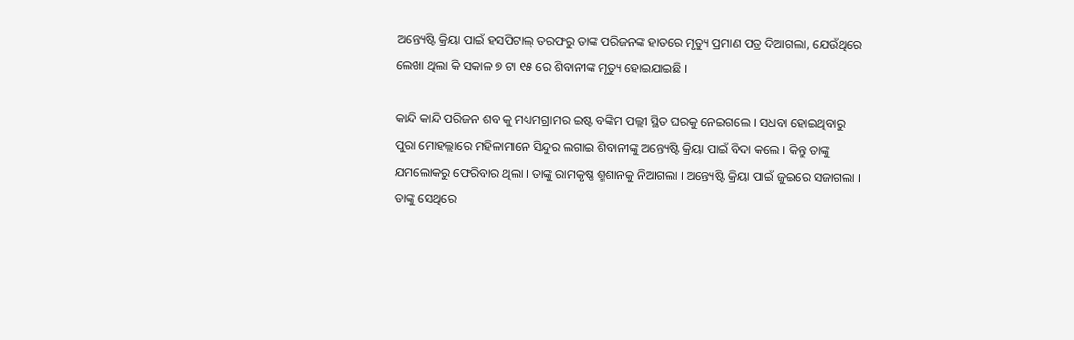ଅନ୍ତ୍ୟେଷ୍ଟି କ୍ରିୟା ପାଇଁ ହସପିଟାଲ୍ ତରଫରୁ ତାଙ୍କ ପରିଜନଙ୍କ ହାତରେ ମୃତ୍ୟୁ ପ୍ରମାଣ ପତ୍ର ଦିଆଗଲା, ଯେଉଁଥିରେ ଲେଖା ଥିଲା କି ସକାଳ ୭ ଟା ୧୫ ରେ ଶିବାନୀଙ୍କ ମୃତ୍ୟୁ ହୋଇଯାଇଛି ।

କାନ୍ଦି କାନ୍ଦି ପରିଜନ ଶବ କୁ ମଧ୍ୟମଗ୍ରାମର ଇଷ୍ଟ ବଙ୍କିମ ପଲ୍ଲୀ ସ୍ଥିତ ଘରକୁ ନେଇଗଲେ । ସଧବା ହୋଇଥିବାରୁ ପୁରା ମୋହଲ୍ଲାରେ ମହିଳାମାନେ ସିନ୍ଦୁର ଲଗାଇ ଶିବାନୀଙ୍କୁ ଅନ୍ତ୍ୟେଷ୍ଟି କ୍ରିୟା ପାଇଁ ବିଦା କଲେ । କିନ୍ତୁ ତାଙ୍କୁ ଯମଲୋକରୁ ଫେରିବାର ଥିଲା । ତାଙ୍କୁ ରାମକୃଷ୍ଣ ଶ୍ମଶାନକୁ ନିଆଗଲା । ଅନ୍ତ୍ୟେଷ୍ଟି କ୍ରିୟା ପାଇଁ ଜୁଇରେ ସଜାଗଲା । ତାଙ୍କୁ ସେଥିରେ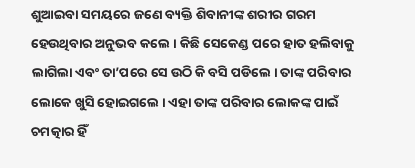ଶୁଆଇବା ସମୟରେ ଜଣେ ବ୍ୟକ୍ତି ଶିବାନୀଙ୍କ ଶରୀର ଗରମ ହେଉଥିବାର ଅନୁଭବ କଲେ । କିଛି ସେକେଣ୍ଡ ପରେ ହାତ ହଲିବାକୁ ଲାଗିଲା ଏବଂ ତା’ପରେ ସେ ଉଠି କି ବସି ପଡିଲେ । ତାଙ୍କ ପରିବାର ଲୋକେ ଖୁସି ହୋଇଗଲେ । ଏହା ତାଙ୍କ ପରିବାର ଲୋକଙ୍କ ପାଇଁ ଚମତ୍କାର ହିଁ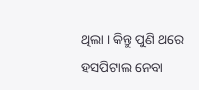ଥିଲା । କିନ୍ତୁ ପୁଣି ଥରେ ହସପିଟାଲ ନେବା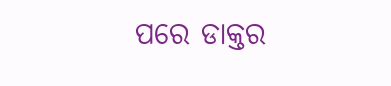ପରେ ଡାକ୍ତର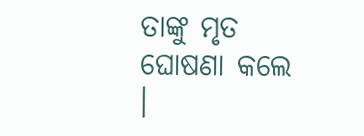ତାଙ୍କୁ ମୃତ ଘୋଷଣା କଲେ ।